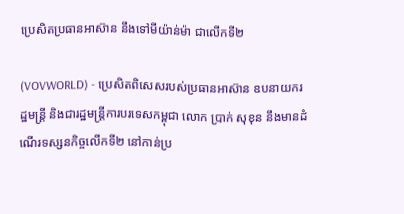ប្រេសិតប្រធានអាស៊ាន នឹងទៅមីយ៉ាន់ម៉ា ជាលើកទី២

(VOVWORLD) - ប្រេសិតពិសេសរបស់ប្រធានអាស៊ាន ឧបនាយករដ្ឋមន្ត្រី និងជារដ្ឋមន្ត្រីការបរទេសកម្ពុជា លោក ប្រាក់ សុខុន នឹងមានដំណើរទស្សនកិច្ចលើកទី២ នៅកាន់ប្រ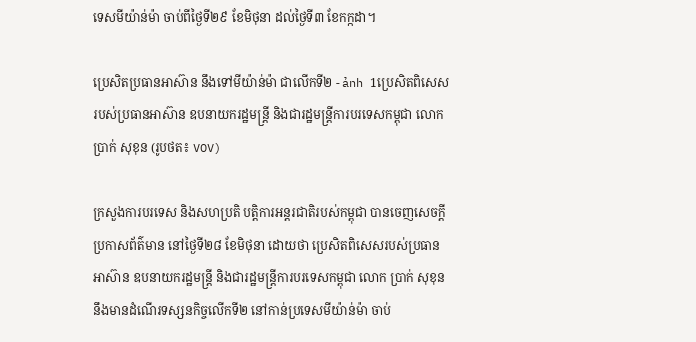ទេសមីយ៉ាន់ម៉ា ចាប់ពីថ្ងៃទី២៩ ខែមិថុនា ដល់ថ្ងៃទី៣ ខែកក្កដា។

ប្រេសិតប្រធានអាស៊ាន នឹងទៅមីយ៉ាន់ម៉ា ជាលើកទី២ - ảnh 1ប្រេសិតពិសេសរបស់ប្រធានអាស៊ាន ឧបនាយករដ្ឋមន្ត្រី និងជារដ្ឋមន្ត្រីការបរទេសកម្ពុជា លោក ប្រាក់ សុខុន (រូបថត៖ VOV)

ក្រសួងការបរទេស និងសហប្រតិ បត្តិការអន្តរជាតិរបស់កម្ពុជា បានចេញសេចក្តីប្រកាសព័ត៌មាន នៅថ្ងៃទី២៨ ខែមិថុនា ដោយថា ប្រេសិតពិសេសរបស់ប្រធានអាស៊ាន ឧបនាយករដ្ឋមន្ត្រី និងជារដ្ឋមន្ត្រីការបរទេសកម្ពុជា លោក ប្រាក់ សុខុន នឹងមានដំណើរទស្សនកិច្ចលើកទី២ នៅកាន់ប្រទេសមីយ៉ាន់ម៉ា ចាប់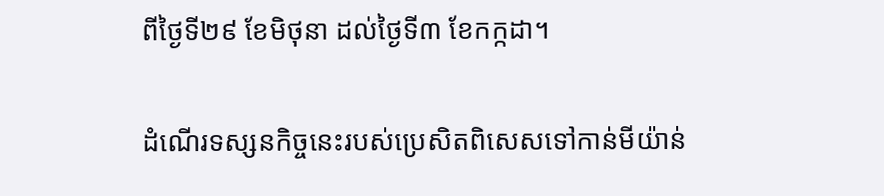ពីថ្ងៃទី២៩ ខែមិថុនា ដល់ថ្ងៃទី៣ ខែកក្កដា។

ដំណើរទស្សនកិច្ចនេះរបស់ប្រេសិតពិសេសទៅកាន់មីយ៉ាន់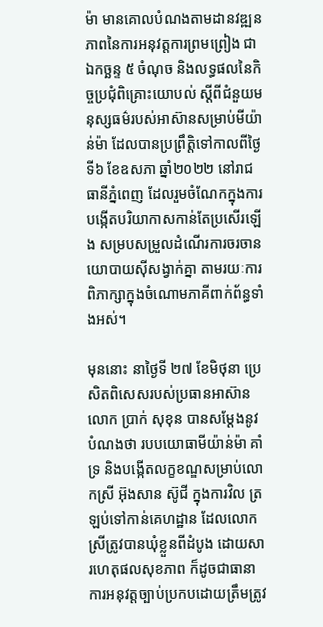ម៉ា មានគោលបំណងតាមដានវឌ្ឍនភាពនៃការអនុវត្តការព្រមព្រៀង ជាឯកច្ឆន្ទ ៥ ចំណុច និងលទ្ធផលនៃកិច្ចប្រជុំពិគ្រោះយោបល់ ស្តីពីជំនួយមនុស្សធម៌របស់អាស៊ានសម្រាប់មីយ៉ាន់ម៉ា ដែលបានប្រព្រឹត្តិទៅកាលពីថ្ងៃទី៦ ខែឧសភា ឆ្នាំ២០២២ នៅរាជធានីភ្នំពេញ ដែលរួមចំណែកក្នុងការបង្កើតបរិយាកាសកាន់តែប្រសើរឡើង សម្របសម្រួលដំណើរការចរចានយោបាយស៊ីសង្វាក់គ្នា តាមរយៈការពិភាក្សាក្នុងចំណោមភាគីពាក់ព័ន្ធទាំងអស់។

មុននោះ នាថ្ងៃទី ២៧ ខែមិថុនា ប្រេសិតពិសេសរបស់ប្រធានអាស៊ាន លោក ប្រាក់ សុខុន បានសម្តែងនូវបំណងថា របបយោធាមីយ៉ាន់ម៉ា គាំទ្រ និងបង្កើតលក្ខខណ្ឌសម្រាប់លោកស្រី អ៊ុងសាន ស៊ូជី ក្នុងការវិល ត្រឡប់ទៅកាន់គេហដ្ឋាន ដែលលោកស្រីត្រូវបានឃុំខ្លួនពីដំបូង ដោយសារហេតុផលសុខភាព ក៏ដូចជាធានា ការអនុវត្តច្បាប់ប្រកបដោយត្រឹមត្រូវ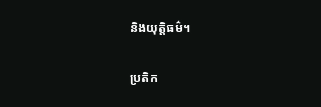និងយុត្តិធម៌។

ប្រតិក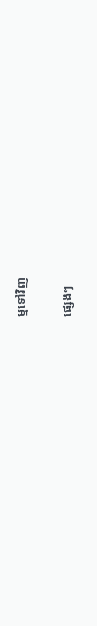ម្មទៅវិញ

ផ្សេងៗ